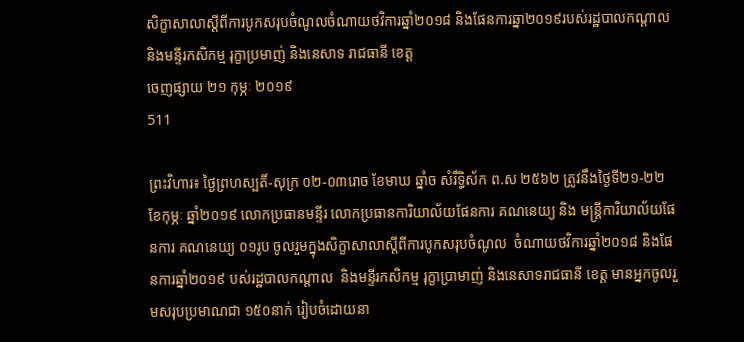សិក្ខាសាលាស្តីពីការបូកសរុបចំណូលចំណាយថវិការឆ្នាំ២០១៨ និងផែនការឆ្នា២០១៩របស់រដ្ឋបាលកណ្តាល និងមន្ទីរកសិកម្ម រុក្ខាប្រមាញ់ និងនេសាទ រាជធានី ខេត្ត
ចេញផ្សាយ ២១ កុម្ភៈ ២០១៩
511

ព្រះវិហារ៖ ថ្ងៃព្រហស្បតិ៍-សុក្រ ០២-០៣រោច ខែមាឃ ឆ្នាំច សំរឹទ្ធិស័ក ព.ស ២៥៦២ ត្រូវនឹងថ្ងៃទី២១-២២ ខែកុម្ភៈ ឆ្នាំ២០១៩ លោកប្រធានមន្ទីរ លោកប្រធានការិយាល័យផែនការ គណនេយ្យ និង មន្រ្តីការិយាល័យផែនការ គណនេយ្យ ០១រូប ចូលរួមក្នុងសិក្ខាសាលាស្តីពីការបូកសរុបចំណូល  ចំណាយថវិការឆ្នាំ២០១៨ និងផែនការឆ្នាំ២០១៩ បស់រដ្ឋបាលកណ្តាល  និងមន្ទីរកសិកម្ម រុក្ខាប្រាមាញ់ និងនេសាទរាជធានី ខេត្ត មានអ្នកចូលរួមសរុបប្រមាណជា ១៥០នាក់ រៀបចំដោយនា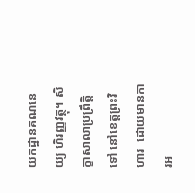យកដ្ឋានគណនេយ្យ ហិរញ្ញវត្ថុ។ សិក្ខាសាលាប្រព្រឹត្តិទៅ នៅខេត្តព្រះវិហារ  ដោយមានការអ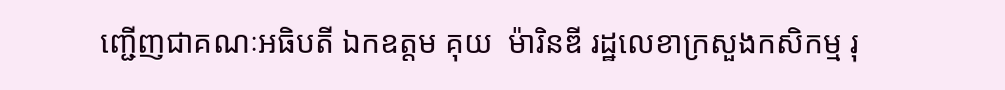ញ្ជើញជាគណៈអធិបតី ឯកឧត្តម គុយ  ម៉ារិនឌី រដ្ឋលេខាក្រសួងកសិកម្ម រុ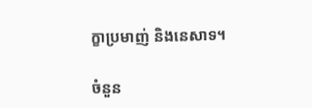ក្ខាប្រមាញ់ និងនេសាទ។

ចំនួន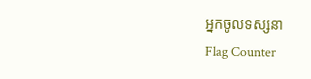អ្នកចូលទស្សនា
Flag Counter